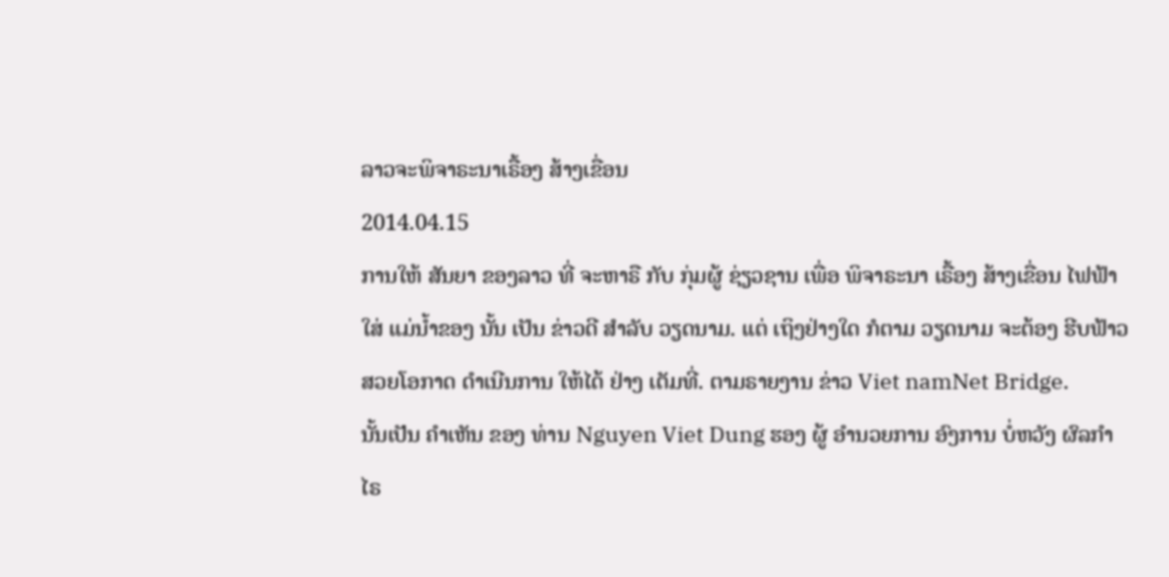ລາວຈະພິຈາຣະນາເຣື້ອງ ສ້າງເຂື່ອນ
2014.04.15
ການໃຫ້ ສັນຍາ ຂອງລາວ ທີ່ ຈະຫາຣື ກັບ ກຸ່ມຜູ້ ຊ່ຽວຊານ ເພື່ອ ພິຈາຣະນາ ເຣື້ອງ ສ້າງເຂື່ອນ ໄຟຟ້າ ໃສ່ ແມ່ນໍ້າຂອງ ນັ້ນ ເປັນ ຂ່າວດີ ສໍາລັບ ວຽດນາມ. ແຕ່ ເຖິງຢ່າງໃດ ກໍຕາມ ວຽດນາມ ຈະຕ້ອງ ຮີບຟ້າວ ສວຍໂອກາດ ດໍາເນີນການ ໃຫ້ໄດ້ ຢ່າງ ເຕັມທີ່. ຕາມຣາຍງານ ຂ່າວ Viet namNet Bridge.
ນັ້ນເປັນ ຄໍາເຫັນ ຂອງ ທ່ານ Nguyen Viet Dung ຮອງ ຜູ້ ອໍານວຍການ ອົງການ ບໍ່ຫວັງ ຜົລກໍາໄຣ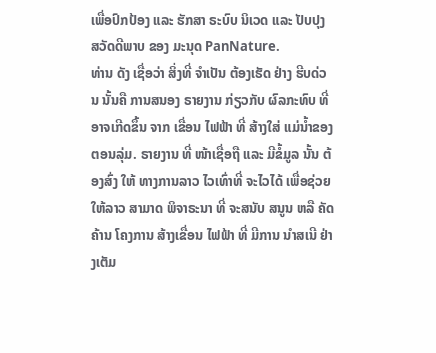ເພື່ອປົກປ້ອງ ແລະ ຮັກສາ ຣະບົບ ນິເວດ ແລະ ປັບປຸງ ສວັດດີພາບ ຂອງ ມະນຸດ PanNature.
ທ່ານ ດັງ ເຊື່ອວ່າ ສິ່ງທີ່ ຈໍາເປັນ ຕ້ອງເຮັດ ຢ່າງ ຮີບດ່ວນ ນັ້ນຄື ການສນອງ ຣາຍງານ ກ່ຽວກັບ ຜົລກະທົບ ທີ່ ອາຈເກີດຂຶ້ນ ຈາກ ເຂື່ອນ ໄຟຟ້າ ທີ່ ສ້າງໃສ່ ແມ່ນໍ້າຂອງ ຕອນລຸ່ມ. ຣາຍງານ ທີ່ ໜ້າເຊື່ອຖື ແລະ ມີຂໍ້ມູລ ນັ້ນ ຕ້ອງສົ່ງ ໃຫ້ ທາງການລາວ ໄວເທົ່າທີ່ ຈະໄວໄດ້ ເພື່ອຊ່ວຍ ໃຫ້ລາວ ສາມາດ ພິຈາຣະນາ ທີ່ ຈະສນັບ ສນູນ ຫລື ຄັດຄ້ານ ໂຄງການ ສ້າງເຂື່ອນ ໄຟຟ້າ ທີ່ ມີການ ນໍາສເນີ ຢ່າງເຕັມ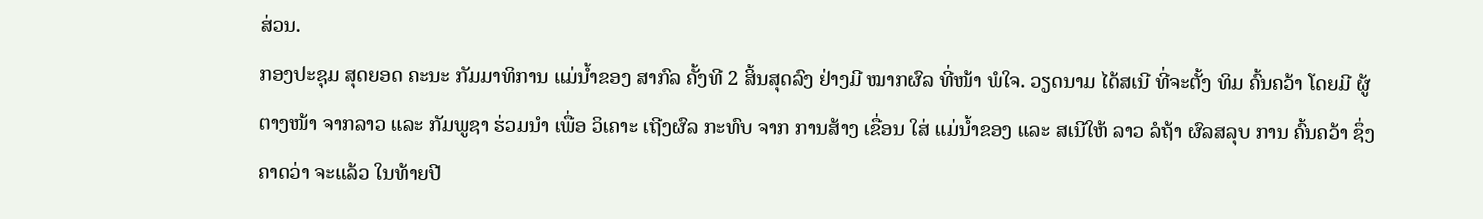ສ່ວນ.
ກອງປະຊຸມ ສຸດຍອດ ຄະນະ ກັມມາທິການ ແມ່ນໍ້າຂອງ ສາກົລ ຄັ້ງທີ 2 ສິ້ນສຸດລົງ ຢ່າງມີ ໝາກຜົລ ທີ່ໜ້າ ພໍໃຈ. ວຽດນາມ ໄດ້ສເນີ ທີ່ຈະຕັ້ງ ທິມ ຄົ້ນຄວ້າ ໂດຍມີ ຜູ້ຕາງໜ້າ ຈາກລາວ ແລະ ກັມພູຊາ ຮ່ວມນໍາ ເພື່ອ ວິເຄາະ ເຖີງຜົລ ກະທົບ ຈາກ ການສ້າງ ເຂື່ອນ ໃສ່ ແມ່ນໍ້າຂອງ ແລະ ສເນີໃຫ້ ລາວ ລໍຖ້າ ຜົລສລຸບ ການ ຄົ້ນຄວ້າ ຊຶ່ງ ຄາດວ່າ ຈະແລ້ວ ໃນທ້າຍປີ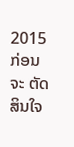2015 ກ່ອນຈະ ຕັດສິນໃຈ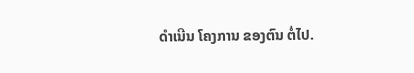ດໍາເນີນ ໂຄງການ ຂອງຕົນ ຕໍ່ໄປ.